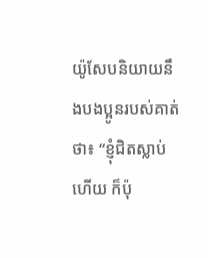យ៉ូសែបនិយាយនឹងបងប្អូនរបស់គាត់ថា៖ “ខ្ញុំជិតស្លាប់ហើយ ក៏ប៉ុ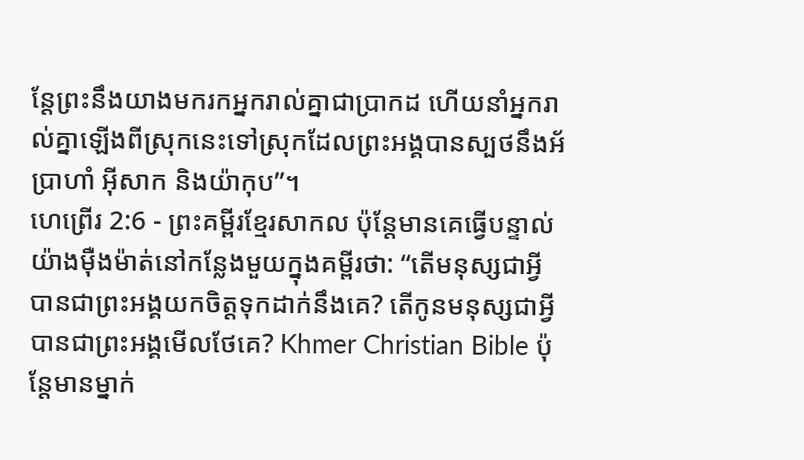ន្តែព្រះនឹងយាងមករកអ្នករាល់គ្នាជាប្រាកដ ហើយនាំអ្នករាល់គ្នាឡើងពីស្រុកនេះទៅស្រុកដែលព្រះអង្គបានស្បថនឹងអ័ប្រាហាំ អ៊ីសាក និងយ៉ាកុប”។
ហេព្រើរ 2:6 - ព្រះគម្ពីរខ្មែរសាកល ប៉ុន្តែមានគេធ្វើបន្ទាល់យ៉ាងម៉ឺងម៉ាត់នៅកន្លែងមួយក្នុងគម្ពីរថា: “តើមនុស្សជាអ្វី បានជាព្រះអង្គយកចិត្តទុកដាក់នឹងគេ? តើកូនមនុស្សជាអ្វី បានជាព្រះអង្គមើលថែគេ? Khmer Christian Bible ប៉ុន្ដែមានម្នាក់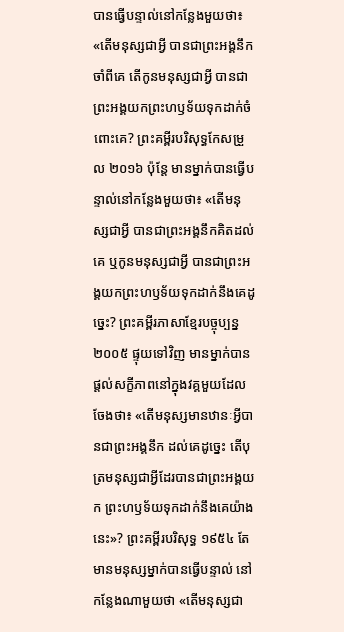បានធ្វើបន្ទាល់នៅកន្លែងមួយថា៖ «តើមនុស្សជាអ្វី បានជាព្រះអង្គនឹកចាំពីគេ តើកូនមនុស្សជាអ្វី បានជាព្រះអង្គយកព្រះហឫទ័យទុកដាក់ចំពោះគេ? ព្រះគម្ពីរបរិសុទ្ធកែសម្រួល ២០១៦ ប៉ុន្ដែ មានម្នាក់បានធ្វើបន្ទាល់នៅកន្លែងមួយថា៖ «តើមនុស្សជាអ្វី បានជាព្រះអង្គនឹកគិតដល់គេ ឬកូនមនុស្សជាអ្វី បានជាព្រះអង្គយកព្រះហឫទ័យទុកដាក់នឹងគេដូច្នេះ? ព្រះគម្ពីរភាសាខ្មែរបច្ចុប្បន្ន ២០០៥ ផ្ទុយទៅវិញ មានម្នាក់បានផ្ដល់សក្ខីភាពនៅក្នុងវគ្គមួយដែលចែងថា៖ «តើមនុស្សមានឋានៈអ្វីបានជាព្រះអង្គនឹក ដល់គេដូច្នេះ តើបុត្រមនុស្សជាអ្វីដែរបានជាព្រះអង្គយក ព្រះហឫទ័យទុកដាក់នឹងគេយ៉ាងនេះ»? ព្រះគម្ពីរបរិសុទ្ធ ១៩៥៤ តែមានមនុស្សម្នាក់បានធ្វើបន្ទាល់ នៅកន្លែងណាមួយថា «តើមនុស្សជា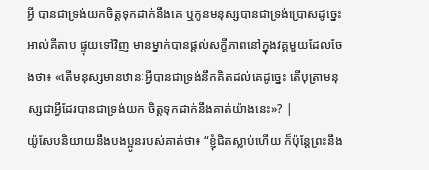អ្វី បានជាទ្រង់យកចិត្តទុកដាក់នឹងគេ ឬកូនមនុស្សបានជាទ្រង់ប្រោសដូច្នេះ អាល់គីតាប ផ្ទុយទៅវិញ មានម្នាក់បានផ្ដល់សក្ខីភាពនៅក្នុងវគ្គមួយដែលចែងថា៖ «តើមនុស្សមានឋានៈអ្វីបានជាទ្រង់នឹកគិតដល់គេដូច្នេះ តើបុត្រាមនុស្សជាអ្វីដែរបានជាទ្រង់យក ចិត្តទុកដាក់នឹងគាត់យ៉ាងនេះ»? |
យ៉ូសែបនិយាយនឹងបងប្អូនរបស់គាត់ថា៖ “ខ្ញុំជិតស្លាប់ហើយ ក៏ប៉ុន្តែព្រះនឹង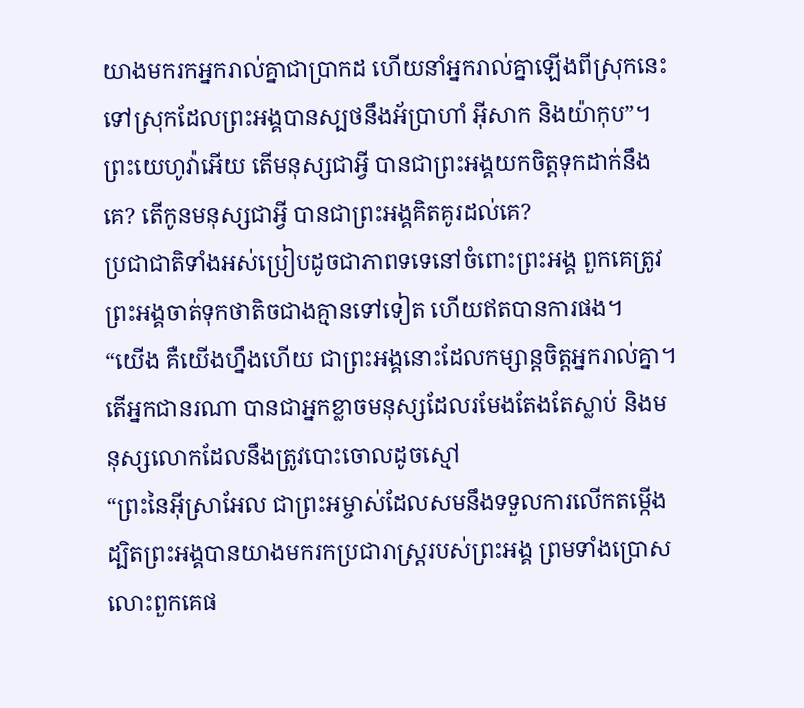យាងមករកអ្នករាល់គ្នាជាប្រាកដ ហើយនាំអ្នករាល់គ្នាឡើងពីស្រុកនេះទៅស្រុកដែលព្រះអង្គបានស្បថនឹងអ័ប្រាហាំ អ៊ីសាក និងយ៉ាកុប”។
ព្រះយេហូវ៉ាអើយ តើមនុស្សជាអ្វី បានជាព្រះអង្គយកចិត្តទុកដាក់នឹងគេ? តើកូនមនុស្សជាអ្វី បានជាព្រះអង្គគិតគូរដល់គេ?
ប្រជាជាតិទាំងអស់ប្រៀបដូចជាភាពទទេនៅចំពោះព្រះអង្គ ពួកគេត្រូវព្រះអង្គចាត់ទុកថាតិចជាងគ្មានទៅទៀត ហើយឥតបានការផង។
“យើង គឺយើងហ្នឹងហើយ ជាព្រះអង្គនោះដែលកម្សាន្តចិត្តអ្នករាល់គ្នា។ តើអ្នកជានរណា បានជាអ្នកខ្លាចមនុស្សដែលរមែងតែងតែស្លាប់ និងមនុស្សលោកដែលនឹងត្រូវបោះចោលដូចស្មៅ
“ព្រះនៃអ៊ីស្រាអែល ជាព្រះអម្ចាស់ដែលសមនឹងទទួលការលើកតម្កើង ដ្បិតព្រះអង្គបានយាងមករកប្រជារាស្ត្ររបស់ព្រះអង្គ ព្រមទាំងប្រោសលោះពួកគេផ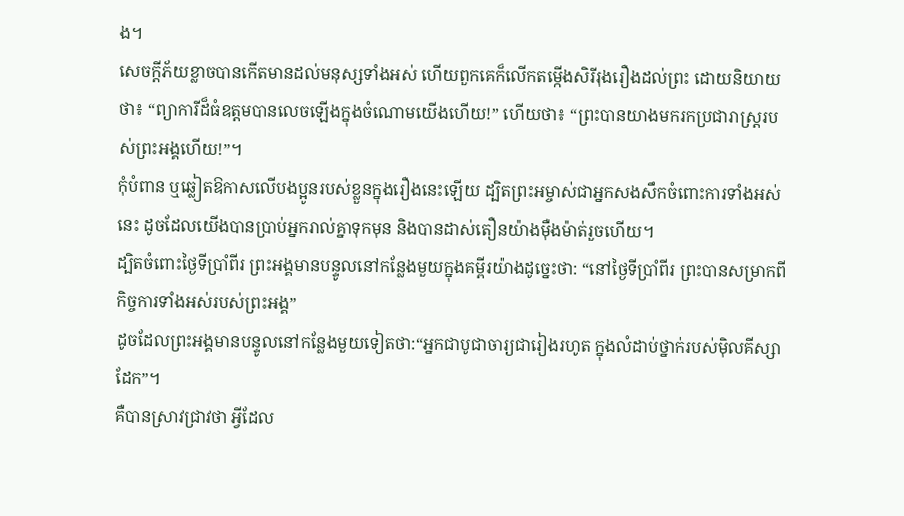ង។
សេចក្ដីភ័យខ្លាចបានកើតមានដល់មនុស្សទាំងអស់ ហើយពួកគេក៏លើកតម្កើងសិរីរុងរឿងដល់ព្រះ ដោយនិយាយថា៖ “ព្យាការីដ៏ធំឧត្ដមបានលេចឡើងក្នុងចំណោមយើងហើយ!” ហើយថា៖ “ព្រះបានយាងមករកប្រជារាស្ត្ររបស់ព្រះអង្គហើយ!”។
កុំបំពាន ឬឆ្លៀតឱកាសលើបងប្អូនរបស់ខ្លួនក្នុងរឿងនេះឡើយ ដ្បិតព្រះអម្ចាស់ជាអ្នកសងសឹកចំពោះការទាំងអស់នេះ ដូចដែលយើងបានប្រាប់អ្នករាល់គ្នាទុកមុន និងបានដាស់តឿនយ៉ាងម៉ឺងម៉ាត់រួចហើយ។
ដ្បិតចំពោះថ្ងៃទីប្រាំពីរ ព្រះអង្គមានបន្ទូលនៅកន្លែងមួយក្នុងគម្ពីរយ៉ាងដូច្នេះថា: “នៅថ្ងៃទីប្រាំពីរ ព្រះបានសម្រាកពីកិច្ចការទាំងអស់របស់ព្រះអង្គ”
ដូចដែលព្រះអង្គមានបន្ទូលនៅកន្លែងមួយទៀតថា:“អ្នកជាបូជាចារ្យជារៀងរហូត ក្នុងលំដាប់ថ្នាក់របស់ម៉ិលគីស្សាដែក”។
គឺបានស្រាវជ្រាវថា អ្វីដែល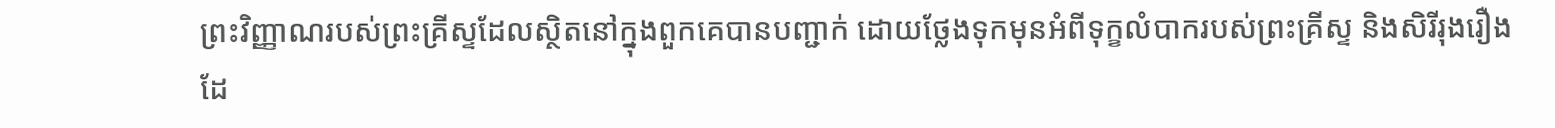ព្រះវិញ្ញាណរបស់ព្រះគ្រីស្ទដែលស្ថិតនៅក្នុងពួកគេបានបញ្ជាក់ ដោយថ្លែងទុកមុនអំពីទុក្ខលំបាករបស់ព្រះគ្រីស្ទ និងសិរីរុងរឿងដែ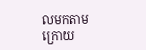លមកតាមក្រោយ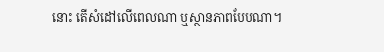នោះ តើសំដៅលើពេលណា ឬស្ថានភាពបែបណា។